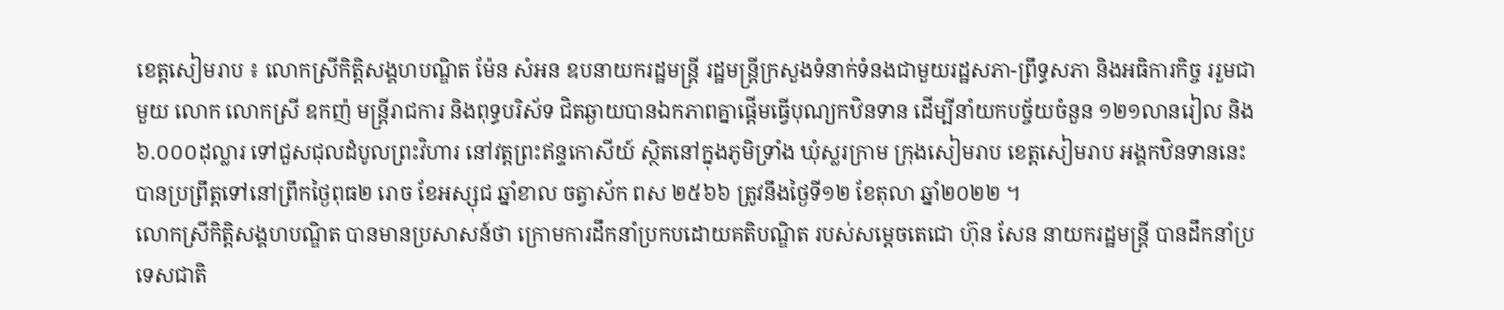ខេត្តសៀមរាប ៖ លោកស្រីកិត្តិសង្គហបណ្ឌិត ម៉ែន សំអន ឧបនាយករដ្ឋមន្ត្រី រដ្ឋមន្រ្ដីក្រសួងទំនាក់ទំនងជាមួយរដ្ឋសភា-ព្រឹទ្ធសភា និងអធិការកិច្ច ររួមជាមួយ លោក លោកស្រី ឧកញ៉ មន្រ្តីរាជការ និងពុទ្ធបរិស័ទ ជិតឆ្ងាយបានឯកភាពគ្នាផ្ដើមធ្វើបុណ្យកឋិនទាន ដើម្បីនាំយកបច្ច័យចំនួន ១២១លានរៀល និង៦.០០០ដុល្លារ ទៅជួសជុលដំបូលព្រះវិហារ នៅវត្តព្រះឥន្ទកោសីយ៍ ស្ថិតនៅក្នុងភូមិទ្រាំង ឃុំស្លរក្រាម ក្រុងសៀមរាប ខេត្តសៀមរាប អង្គកឋិនទាននេះបានប្រព្រឹត្ដទៅនៅព្រឹកថ្ងៃពុធ២ រោច ខែអស្សុជ ឆ្នាំខាល ចត្វាស័ក ពស ២៥៦៦ ត្រូវនឹងថ្ងៃទី១២ ខែតុលា ឆ្នាំ២០២២ ។
លោកស្រីកិត្តិសង្គហបណ្ឌិត បានមានប្រសាសន៍ថា ក្រោមការដឹកនាំប្រកបដោយគតិបណ្ឌិត របស់សម្តេចតេជោ ហ៊ុន សែន នាយករដ្ឋមន្ត្រី បានដឹកនាំប្រទេសជាតិ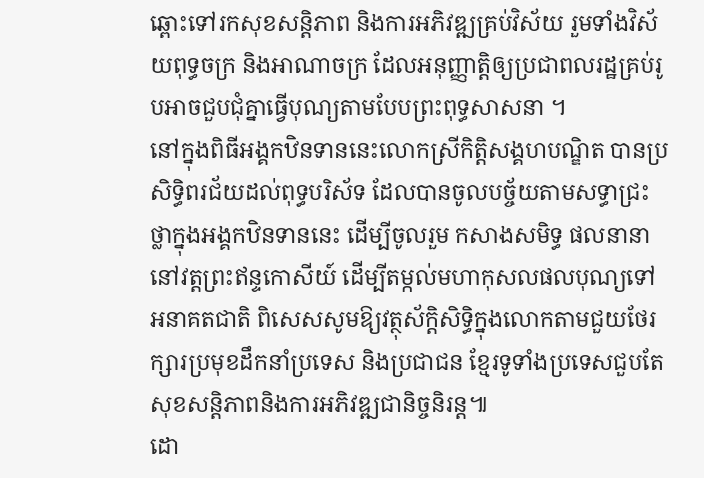ឆ្ពោះទៅរកសុខសន្តិភាព និងការអភិវឌ្ឍគ្រប់វិស័យ រួមទាំងវិស័យពុទ្ធចក្រ និងអាណាចក្រ ដែលអនុញ្ញាត្តិឲ្យប្រជាពលរដ្ឋគ្រប់រូបអាចជួបជុំគ្នាធ្វេីបុណ្យតាមបែបព្រះពុទ្ធសាសនា ។
នៅក្នុងពិធីអង្គកឋិនទាននេះលោកស្រីកិត្តិសង្គហបណ្ឌិត បានប្រសិទ្ធិពរជ័យដល់ពុទ្ធបរិស័ទ ដែលបានចូលបច្ច័យតាមសទ្ធាជ្រះថ្លាក្នុងអង្គកឋិនទាននេះ ដើម្បីចូលរួម កសាងសមិទ្ធ ផលនានា នៅវត្តព្រះឥន្ទកោសីយ៍ ដើម្បីតម្កល់មហាកុសលផលបុណ្យទៅអនាគតជាតិ ពិសេសសូមឱ្យវត្ថុស័ក្តិសិទ្ធិក្នុងលោកតាមជួយថែរក្សារប្រមុខដឹកនាំប្រទេស និងប្រជាជន ខ្មែរទូទាំងប្រទេសជួបតែសុខសន្តិភាពនិងការអភិវឌ្ឍជានិច្ចនិរន្ត៕
ដោ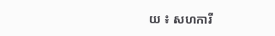យ ៖ សហការី